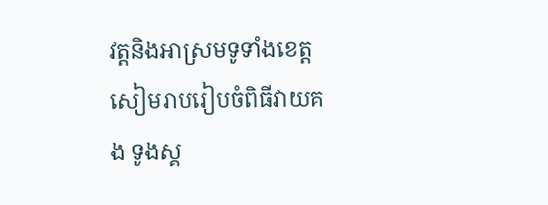វត្តនិងអាស្រមទូទាំងខេត្តសៀមរាបរៀបចំពិធីវាយគង ទូងស្គ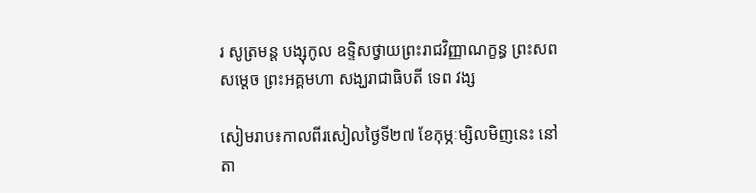រ សូត្រមន្ត បង្សុកូល ឧទ្ទិសថ្វាយព្រះរាជវិញ្ញាណក្ខន្ធ ព្រះសព សម្តេច ព្រះអគ្គមហា សង្ឃរាជាធិបតី ទេព វង្ស

សៀមរាប៖កាលពីរសៀលថ្ងៃទី២៧ ខែកុម្ភៈម្សិលមិញនេះ នៅតា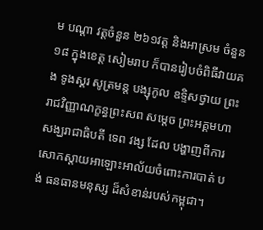ម បណ្ដា វត្តចំនួន ២៦១វត្ត និងអាស្រម ចំនួន ១៨ ក្នុងខេត្ត សៀមរាប ក៏បានរៀបចំពិធីវាយគង ទូងស្គរ សូត្រមន្ត បង្សុកូល ឧទ្ទិសថ្វាយ ព្រះរាជវិញ្ញាណក្ខន្ធព្រះសព សម្តេច ព្រះអគ្គមហា សង្ឃរាជាធិបតី ទេព វង្ស ដែល បង្ហាញពីការសោកស្តាយអាឡោះអាល័យចំពោះការបាត់ បង់ ធនធានមនុស្ស ដ៏សំខាន់របស់កម្ពុជា។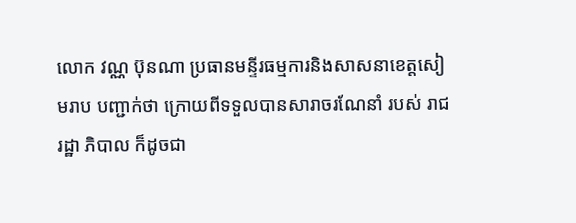លោក វណ្ណ ប៊ុនណា ប្រធានមន្ទីរធម្មការនិងសាសនាខេត្តសៀមរាប បញ្ជាក់ថា ក្រោយពីទទួលបានសារាចរណែនាំ របស់ រាជរដ្ឋា ភិបាល ក៏ដូចជា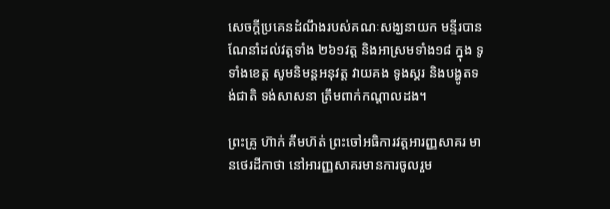សេចក្តីប្រគេនដំណឹងរបស់គណៈសង្ឃនាយក មន្ទីរបាន ណែនាំដល់វត្តទាំង ២៦១វត្ត និងអាស្រមទាំង១៨ ក្នុង ទូទាំងខេត្ត សូមនិមន្តអនុវត្ត វាយគង ទូងស្គរ និងបង្ហូតទង់ជាតិ ទង់សាសនា ត្រឹមពាក់កណ្តាលដង។

ព្រះគ្រូ ហ៊ាក់ គឹមហ៊ត់ ព្រះចៅអធិការវត្តអារញ្ញសាគរ មានថេរដីកាថា នៅអារញ្ញសាគរមានការចូលរួម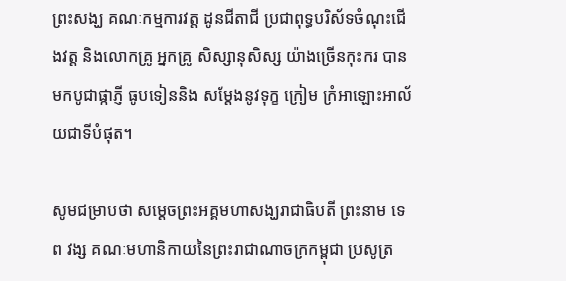ព្រះសង្ឃ គណៈកម្មការវត្ត ដូនជីតាជី ប្រជាពុទ្ធបរិស័ទចំណុះជើងវត្ត និងលោកគ្រូ អ្នកគ្រូ សិស្សានុសិស្ស យ៉ាងច្រើនកុះករ បានមកបូជាផ្កាភ្ញី ធូបទៀននិង សម្តែងនូវទុក្ខ ក្រៀម ក្រំអាឡោះអាល័យជាទីបំផុត។

សូមជម្រាបថា សម្ដេចព្រះអគ្គមហាសង្ឃរាជាធិបតី ព្រះនាម ទេព វង្ស គណៈមហានិកាយនៃព្រះរាជាណាចក្រកម្ពុជា ប្រសូត្រ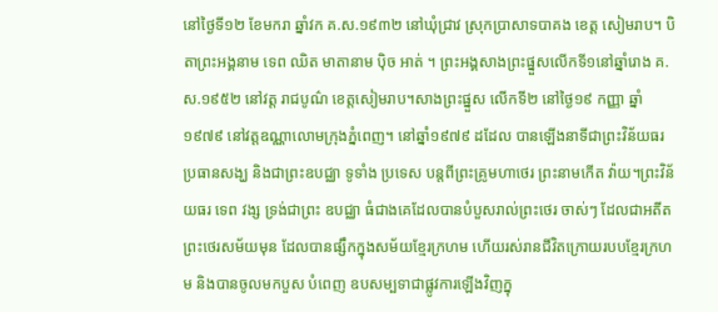នៅថ្ងៃទី១២ ខែមករា ឆ្នាំវក គ.ស.១៩៣២ នៅឃុំជ្រាវ ស្រុកប្រាសាទបាគង ខេត្ត សៀមរាប។ បិតាព្រះអង្គនាម ទេព ឈិត មាតានាម ប៉ិច អាត់ ។ ព្រះអង្គសាងព្រះផ្នួសលើកទី១នៅឆ្នាំរោង គ.ស.១៩៥២ នៅវត្ត រាជបូណ៌ ខេត្តសៀមរាប។សាងព្រះផ្នួស លើកទី២ នៅថ្ងៃ១៩ កញ្ញា ឆ្នាំ១៩៧៩ នៅវត្តឧណ្ណាលោមក្រុងភ្នំពេញ។ នៅឆ្នាំ១៩៧៩ ដដែល បានឡើងនាទីជាព្រះវិន័យធរ ប្រធានសង្ឃ និងជាព្រះឧបជ្ឈា ទូទាំង ប្រទេស បន្តពីព្រះគ្រូមហាថេរ ព្រះនាមកើត វ៉ាយ។ព្រះវិន័យធរ ទេព វង្ស ទ្រង់ជាព្រះ ឧបជ្ឈា ធំជាងគេដែលបានបំបួសរាល់ព្រះថេរ ចាស់ៗ ដែលជាអតីតព្រះថេរសម័យមុន ដែលបានផ្សឹកក្នុងសម័យខ្មែរក្រហម ហើយរស់រានជីវិតក្រោយរបបខ្មែរក្រហម និងបានចូលមកបួស បំពេញ ឧបសម្បទាជាផ្លូវការឡើងវិញក្នុ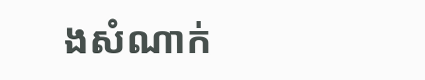ងសំណាក់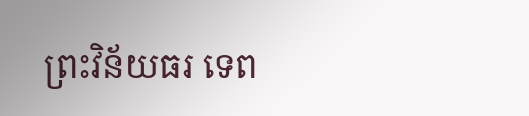ព្រះវិន័យធរ ទេព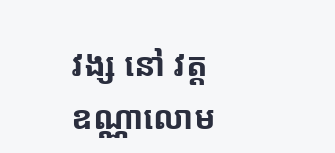វង្ស នៅ វត្តឧណ្ណាលោម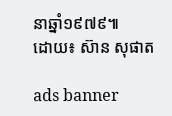នាឆ្នាំ១៩៧៩៕
ដោយ៖ ស៊ាន សុផាត

ads banner